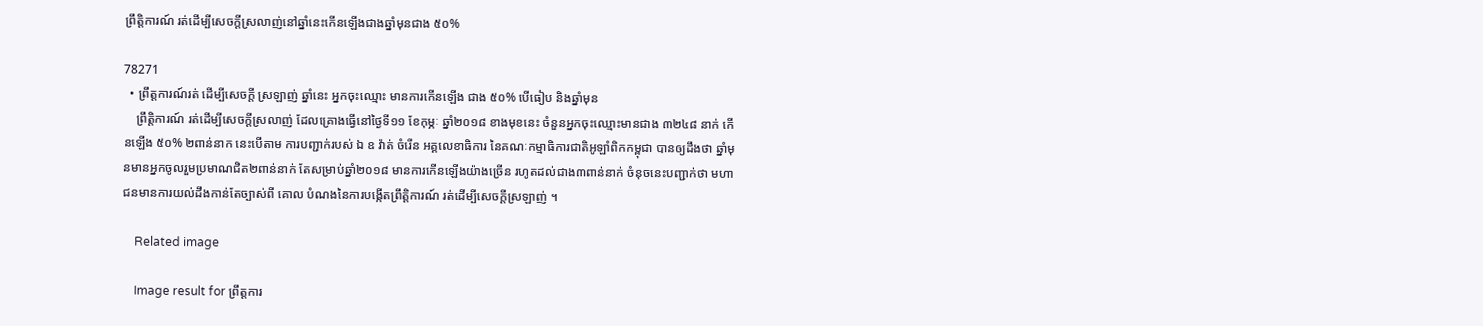ព្រឹត្តិការណ៍ រត់ដើម្បីសេចក្ដីស្រលាញ់នៅឆ្នាំនេះកើនឡើងជាងឆ្នាំមុនជាង ៥០%

78271
  • ព្រឹត្តការណ៍រត់ ដើម្បីសេចក្តី ស្រឡាញ់ ឆ្នាំនេះ អ្នកចុះឈ្មោះ មានការកើនឡើង ជាង ៥០% បើធៀប និងឆ្នាំមុន
    ព្រឹត្តិការណ៍ រត់ដើម្បីសេចក្ដីស្រលាញ់ ដែលគ្រោងធ្វើនៅថ្ងៃទី១១ ខែកុម្ភៈ ឆ្នាំ២០១៨ ខាងមុខនេះ ចំនួនអ្នកចុះឈ្មោះមានជាង ៣២៤៨ នាក់ កើនឡើង ៥០% ២ពាន់នាក នេះបើតាម ការបញ្ជាក់របស់ ឯ ឧ វ៉ាត់ ចំរើន អគ្គលេខាធិការ នៃគណៈកម្មាធិការជាតិអូឡាំពិកកម្ពុជា បានឲ្យដឹងថា ឆ្នាំមុនមានអ្នកចូលរួមប្រមាណជិត២ពាន់នាក់ តែសម្រាប់ឆ្នាំ២០១៨ មានការកើនឡើងយ៉ាងច្រើន រហូតដល់ជាង៣ពាន់នាក់ ចំនុចនេះបញ្ជាក់ថា មហាជនមានការយល់ដឹងកាន់តែច្បាស់ពី គោល បំណងនៃការបង្កើតព្រឹត្តិការណ៍ រត់ដើម្បីសេចក្តីស្រឡាញ់ ។

    Related image

    Image result for ព្រឹត្តការ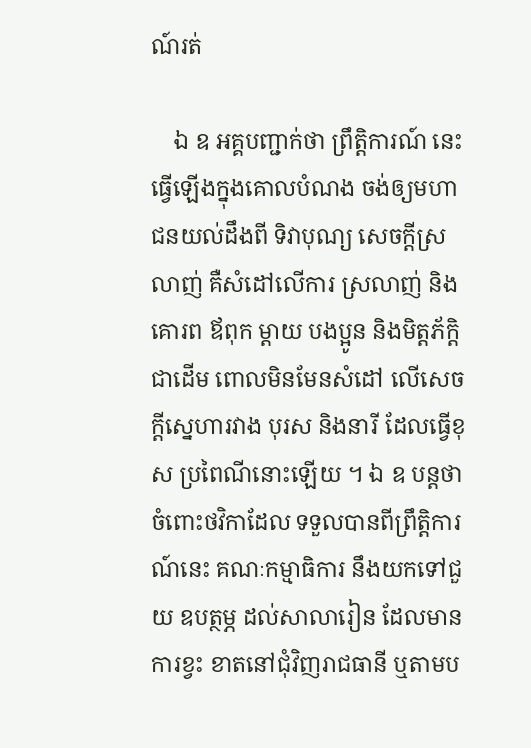ណ៍រត់

    ឯ ឧ អគ្គបញ្ជាក់ថា ព្រឹត្តិការណ៍ នេះធ្វើឡើងក្នុងគោលបំណង ចង់ឲ្យមហាជនយល់ដឹងពី ទិវាបុណ្យ សេចក្ដីស្រលាញ់ គឺសំដៅលើការ ស្រលាញ់ និងគោរព ឪពុក ម្ដាយ បងប្អូន និងមិត្តភ័ក្ដិ ជាដើម ពោលមិនមែនសំដៅ លើសេចក្ដីស្នេហារវាង បុរស និងនារី ដែលធ្វើខុស ប្រពៃណីនោះឡើយ ។ ឯ ឧ បន្តថា ចំពោះថវិកាដែល ទទួលបានពីព្រឹត្តិការណ៍នេះ គណៈកម្មាធិការ នឹងយកទៅជួយ ឧបត្ថម្ភ ដល់សាលារៀន ដែលមានការខ្វះ ខាតនៅជុំវិញរាជធានី ឬតាមប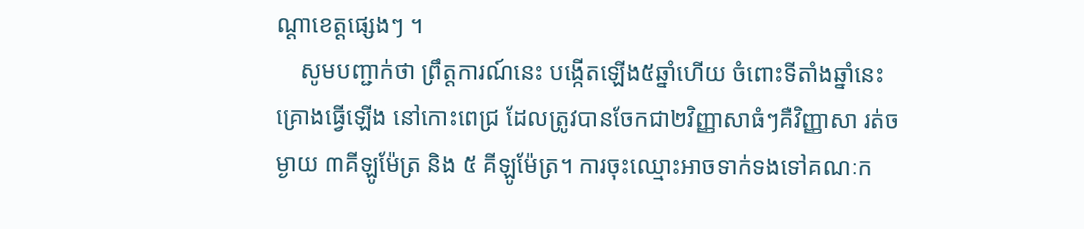ណ្ដាខេត្តផ្សេងៗ ។
    សូមបញ្ជាក់ថា ព្រឹត្តការណ៍នេះ បង្កើតឡើង៥ឆ្នាំហើយ ចំពោះទីតាំងឆ្នាំនេះ គ្រោងធ្វើឡើង នៅកោះពេជ្រ ដែលត្រូវបានចែកជា២វិញ្ញាសាធំៗគឺវិញ្ញាសា រត់ចម្ងាយ ៣គីឡូម៉ែត្រ និង ៥ គីឡូម៉ែត្រ។ ការចុះឈ្មោះអាចទាក់ទងទៅគណៈក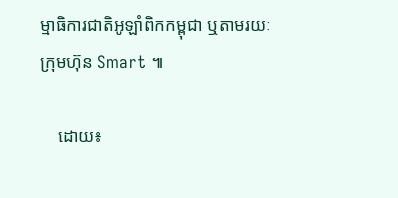ម្មាធិការជាតិអូឡាំពិកកម្ពុជា ឬតាមរយៈក្រុមហ៊ុន Smart ៕

    ដោយ៖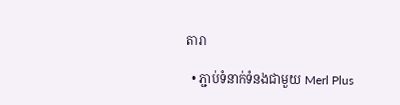តារា

  • ភ្ជាប់ទំនាក់ទំនងជាមួយ Merl Plus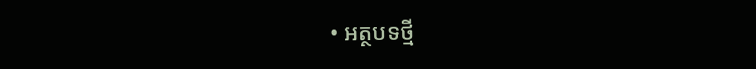• អត្ថបទថ្មី